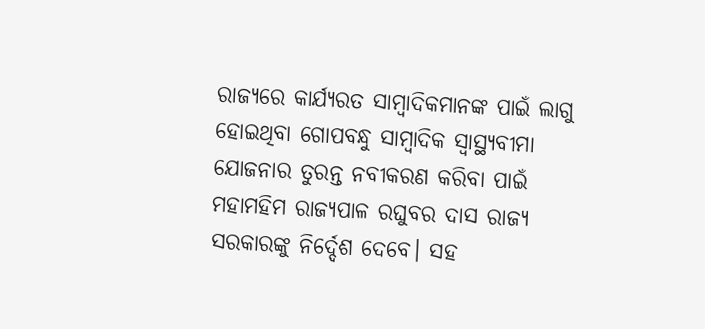ରାଜ୍ୟରେ କାର୍ଯ୍ୟରତ ସାମ୍ବାଦିକମାନଙ୍କ ପାଇଁ ଲାଗୁ ହୋଇଥିବା ଗୋପବନ୍ଧୁ ସାମ୍ବାଦିକ ସ୍ୱାସ୍ଥ୍ୟବୀମା ଯୋଜନାର ତୁରନ୍ତ ନବୀକରଣ କରିବା ପାଇଁ ମହାମହିମ ରାଜ୍ୟପାଳ ରଘୁବର ଦାସ ରାଜ୍ୟ ସରକାରଙ୍କୁ ନିର୍ଦ୍ଦେଶ ଦେବେ। ସହ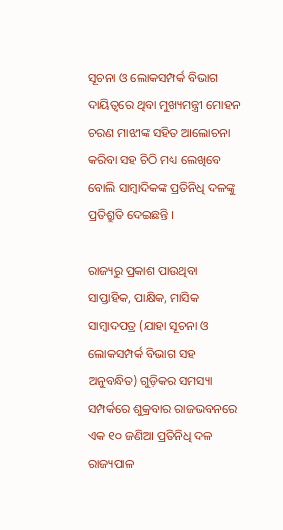ସୂଚନା ଓ ଲୋକସମ୍ପର୍କ ବିଭାଗ ଦାୟିତ୍ଵରେ ଥିବା ମୁଖ୍ୟମନ୍ତ୍ରୀ ମୋହନ ଚରଣ ମାଝୀଙ୍କ ସହିତ ଆଲୋଚନା କରିବା ସହ ଚିଠି ମଧ୍ୟ ଲେଖିବେ ବୋଲି ସାମ୍ବାଦିକଙ୍କ ପ୍ରତିନିଧି ଦଳଙ୍କୁ ପ୍ରତିଶ୍ରୁତି ଦେଇଛନ୍ତି ।

ରାଜ୍ୟରୁ ପ୍ରକାଶ ପାଉଥିବା ସାପ୍ତାହିକ, ପାକ୍ଷିକ, ମାସିକ ସାମ୍ବାଦପତ୍ର (ଯାହା ସୂଚନା ଓ ଲୋକସମ୍ପର୍କ ବିଭାଗ ସହ ଅନୁବନ୍ଧିତ) ଗୁଡ଼ିକର ସମସ୍ୟା ସମ୍ପର୍କରେ ଶୁକ୍ରବାର ରାଜଭବନରେ ଏକ ୧୦ ଜଣିଆ ପ୍ରତିନିଧି ଦଳ ରାଜ୍ୟପାଳ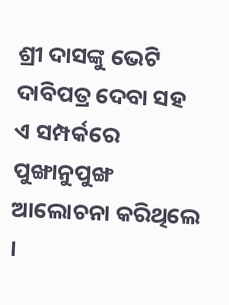ଶ୍ରୀ ଦାସଙ୍କୁ ଭେଟି ଦାବିପତ୍ର ଦେବା ସହ ଏ ସମ୍ପର୍କରେ ପୁଙ୍ଖାନୁପୁଙ୍ଖ ଆଲୋଚନା କରିଥିଲେ ।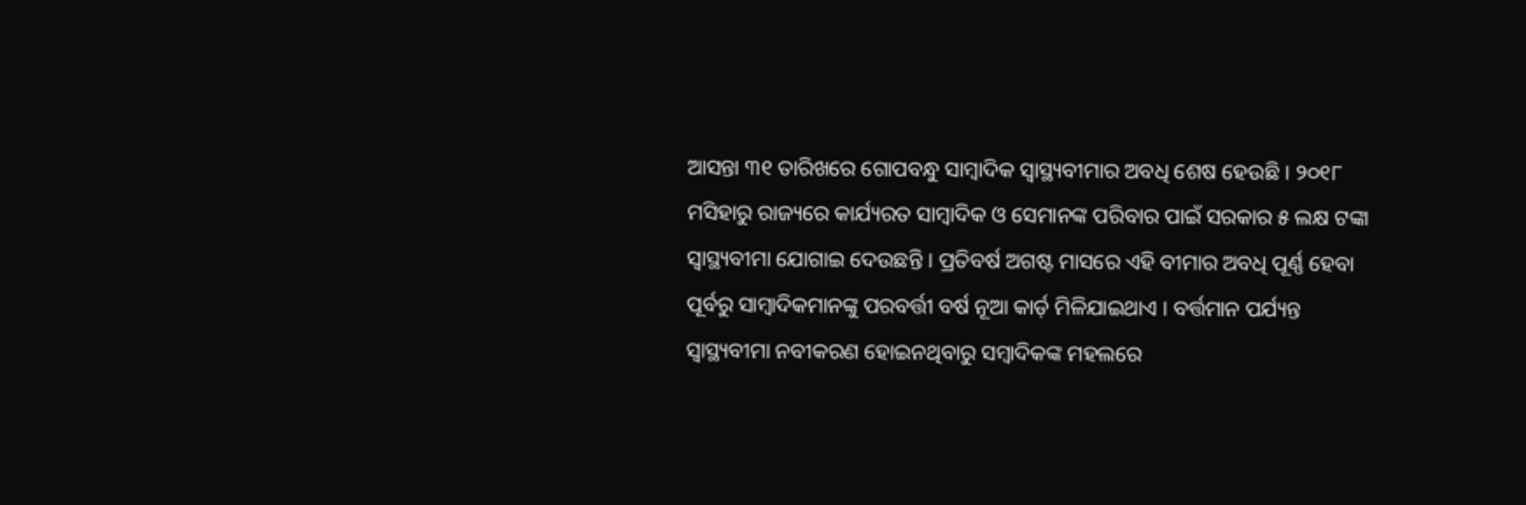ଆସନ୍ତା ୩୧ ତାରିଖରେ ଗୋପବନ୍ଧୁ ସାମ୍ବାଦିକ ସ୍ଵାସ୍ଥ୍ୟବୀମାର ଅବଧି ଶେଷ ହେଉଛି । ୨୦୧୮ ମସିହାରୁ ରାଜ୍ୟରେ କାର୍ଯ୍ୟରତ ସାମ୍ବାଦିକ ଓ ସେମାନଙ୍କ ପରିବାର ପାଇଁ ସରକାର ୫ ଲକ୍ଷ ଟଙ୍କା ସ୍ଵାସ୍ଥ୍ୟବୀମା ଯୋଗାଇ ଦେଉଛନ୍ତି । ପ୍ରତିବର୍ଷ ଅଗଷ୍ଟ ମାସରେ ଏହି ବୀମାର ଅବଧି ପୂର୍ଣ୍ଣ ହେବା ପୂର୍ବରୁ ସାମ୍ବାଦିକମାନଙ୍କୁ ପରବର୍ତ୍ତୀ ବର୍ଷ ନୂଆ କାର୍ଡ଼ ମିଳିଯାଇଥାଏ । ବର୍ତ୍ତମାନ ପର୍ଯ୍ୟନ୍ତ ସ୍ଵାସ୍ଥ୍ୟବୀମା ନବୀକରଣ ହୋଇନଥିବାରୁ ସମ୍ବାଦିକଙ୍କ ମହଲରେ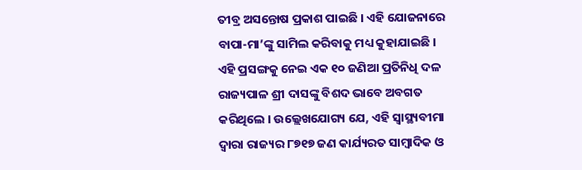ତୀବ୍ର ଅସନ୍ତୋଷ ପ୍ରକାଶ ପାଇଛି । ଏହି ଯୋଜନାରେ ବାପା-ମା’ଙ୍କୁ ସାମିଲ କରିବାକୁ ମଧ୍ୟ କୁହାଯାଇଛି । ଏହି ପ୍ରସଙ୍ଗକୁ ନେଇ ଏକ ୧୦ ଜଣିଆ ପ୍ରତିନିଧି ଦଳ ରାଜ୍ୟପାଳ ଶ୍ରୀ ଦାସଙ୍କୁ ବିଶଦ ଭାବେ ଅବଗତ କରିଥିଲେ । ଉଲ୍ଲେଖଯୋଗ୍ୟ ଯେ, ଏହି ସ୍ଵାସ୍ଥ୍ୟବୀମା ଦ୍ଵାରା ରାଜ୍ୟର ୮୭୧୭ ଜଣ କାର୍ଯ୍ୟରତ ସାମ୍ବାଦିକ ଓ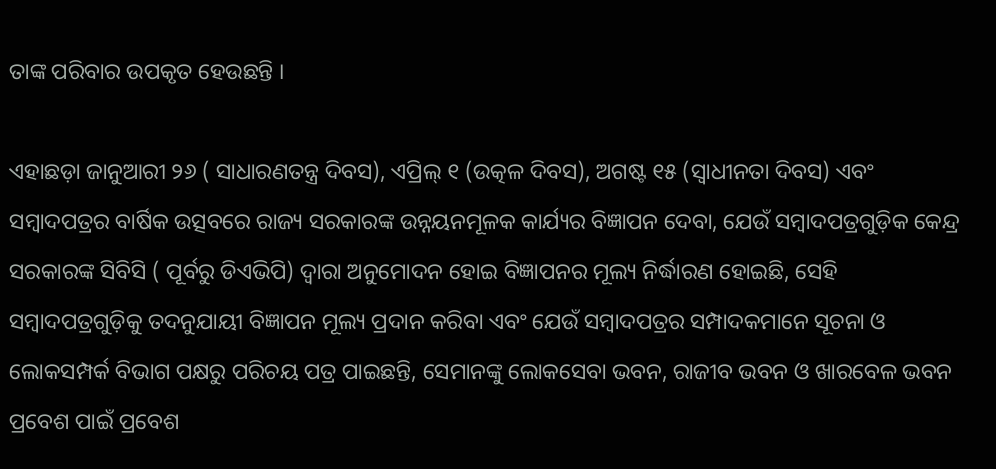ତାଙ୍କ ପରିବାର ଉପକୃତ ହେଉଛନ୍ତି ।

ଏହାଛଡ଼ା ଜାନୁଆରୀ ୨୬ ( ସାଧାରଣତନ୍ତ୍ର ଦିବସ), ଏପ୍ରିଲ୍ ୧ (ଉତ୍କଳ ଦିବସ), ଅଗଷ୍ଟ ୧୫ (ସ୍ଵାଧୀନତା ଦିବସ) ଏବଂ ସମ୍ବାଦପତ୍ରର ବାର୍ଷିକ ଉତ୍ସବରେ ରାଜ୍ୟ ସରକାରଙ୍କ ଉନ୍ନୟନମୂଳକ କାର୍ଯ୍ୟର ବିଜ୍ଞାପନ ଦେବା, ଯେଉଁ ସମ୍ବାଦପତ୍ରଗୁଡ଼ିକ କେନ୍ଦ୍ର ସରକାରଙ୍କ ସିବିସି ( ପୂର୍ବରୁ ଡିଏଭିପି) ଦ୍ଵାରା ଅନୁମୋଦନ ହୋଇ ବିଜ୍ଞାପନର ମୂଲ୍ୟ ନିର୍ଦ୍ଧାରଣ ହୋଇଛି, ସେହି ସମ୍ବାଦପତ୍ରଗୁଡ଼ିକୁ ତଦନୁଯାୟୀ ବିଜ୍ଞାପନ ମୂଲ୍ୟ ପ୍ରଦାନ କରିବା ଏବଂ ଯେଉଁ ସମ୍ବାଦପତ୍ରର ସମ୍ପାଦକମାନେ ସୂଚନା ଓ ଲୋକସମ୍ପର୍କ ବିଭାଗ ପକ୍ଷରୁ ପରିଚୟ ପତ୍ର ପାଇଛନ୍ତି, ସେମାନଙ୍କୁ ଲୋକସେବା ଭବନ, ରାଜୀବ ଭବନ ଓ ଖାରବେଳ ଭବନ ପ୍ରବେଶ ପାଇଁ ପ୍ରବେଶ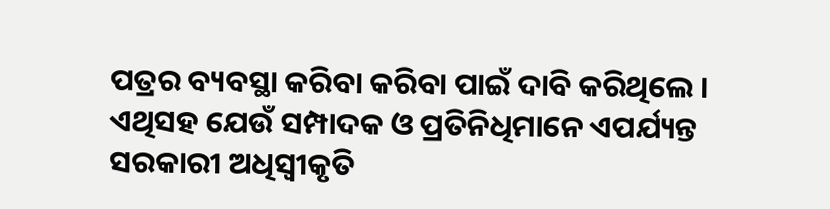ପତ୍ରର ବ୍ୟବସ୍ଥା କରିବା କରିବା ପାଇଁ ଦାବି କରିଥିଲେ । ଏଥିସହ ଯେଉଁ ସମ୍ପାଦକ ଓ ପ୍ରତିନିଧିମାନେ ଏପର୍ଯ୍ୟନ୍ତ ସରକାରୀ ଅଧିସ୍ୱୀକୃତି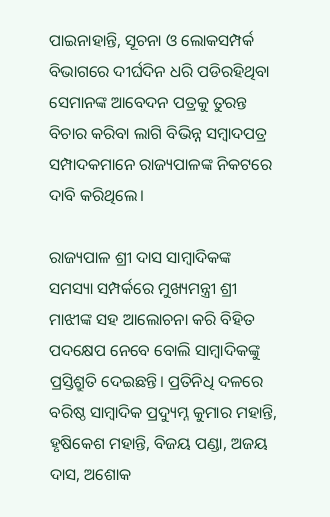ପାଇନାହାନ୍ତି, ସୂଚନା ଓ ଲୋକସମ୍ପର୍କ ବିଭାଗରେ ଦୀର୍ଘଦିନ ଧରି ପଡିରହିଥିବା ସେମାନଙ୍କ ଆବେଦନ ପତ୍ରକୁ ତୁରନ୍ତ ବିଚାର କରିବା ଲାଗି ବିଭିନ୍ନ ସମ୍ବାଦପତ୍ର ସମ୍ପାଦକମାନେ ରାଜ୍ୟପାଳଙ୍କ ନିକଟରେ ଦାବି କରିଥିଲେ।

ରାଜ୍ୟପାଳ ଶ୍ରୀ ଦାସ ସାମ୍ବାଦିକଙ୍କ ସମସ୍ୟା ସମ୍ପର୍କରେ ମୁଖ୍ୟମନ୍ତ୍ରୀ ଶ୍ରୀ ମାଝୀଙ୍କ ସହ ଆଲୋଚନା କରି ବିହିତ ପଦକ୍ଷେପ ନେବେ ବୋଲି ସାମ୍ବାଦିକଙ୍କୁ ପ୍ରସ୍ତିଶ୍ରୁତି ଦେଇଛନ୍ତି। ପ୍ରତିନିଧି ଦଳରେ ବରିଷ୍ଠ ସାମ୍ବାଦିକ ପ୍ରଦ୍ୟୁମ୍ନ କୁମାର ମହାନ୍ତି, ହୃଷିକେଶ ମହାନ୍ତି, ବିଜୟ ପଣ୍ଡା, ଅଜୟ ଦାସ, ଅଶୋକ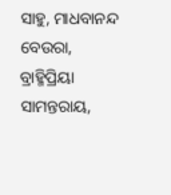ସାହୁ, ମାଧବାନନ୍ଦ ବେଉରା, ବ୍ରାହ୍ମିପ୍ରିୟା ସାମନ୍ତରାୟ,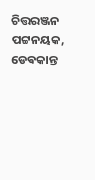ଚିତ୍ତରଞ୍ଜନ ପଟ୍ଟନୟକ, ଡେଵକାନ୍ତ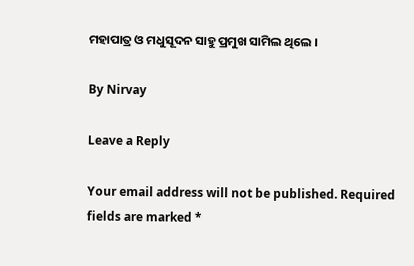ମହାପାତ୍ର ଓ ମଧୁସୂଦନ ସାହୁ ପ୍ରମୁଖ ସାମିଲ ଥିଲେ ।

By Nirvay

Leave a Reply

Your email address will not be published. Required fields are marked *